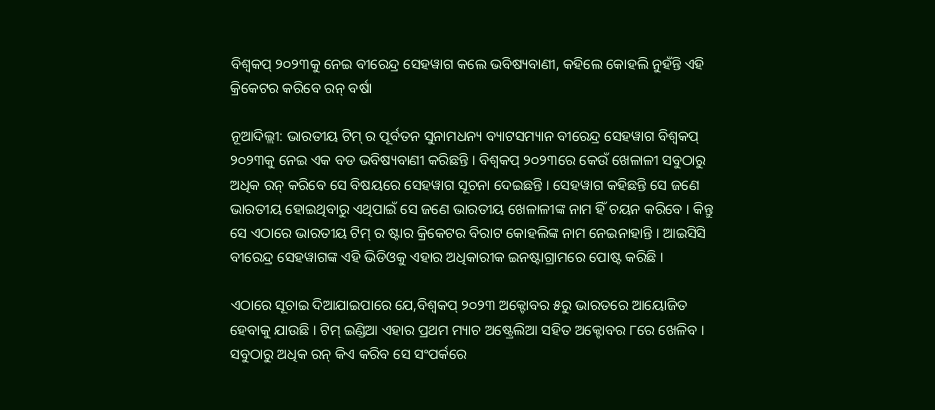ବିଶ୍ୱକପ୍ ୨୦୨୩କୁ ନେଇ ବୀରେନ୍ଦ୍ର ସେହୱାଗ କଲେ ଭବିଷ୍ୟବାଣୀ, କହିଲେ କୋହଲି ନୁହଁନ୍ତି ଏହି କ୍ରିକେଟର କରିବେ ରନ୍ ବର୍ଷା

ନୂଆଦିଲ୍ଲୀ: ଭାରତୀୟ ଟିମ୍ ର ପୂର୍ବତନ ସୁନାମଧନ୍ୟ ବ୍ୟାଟସମ୍ୟାନ ବୀରେନ୍ଦ୍ର ସେହୱାଗ ବିଶ୍ୱକପ୍ ୨୦୨୩କୁ ନେଇ ଏକ ବଡ ଭବିଷ୍ୟବାଣୀ କରିଛନ୍ତି । ବିଶ୍ୱକପ୍ ୨୦୨୩ରେ କେଉଁ ଖେଳାଳୀ ସବୁଠାରୁ ଅଧିକ ରନ୍ କରିବେ ସେ ବିଷୟରେ ସେହୱାଗ ସୂଚନା ଦେଇଛନ୍ତି । ସେହୱାଗ କହିଛନ୍ତି ସେ ଜଣେ ଭାରତୀୟ ହୋଇଥିବାରୁ ଏଥିପାଇଁ ସେ ଜଣେ ଭାରତୀୟ ଖେଳାଳୀଙ୍କ ନାମ ହିଁ ଚୟନ କରିବେ । କିନ୍ତୁ ସେ ଏଠାରେ ଭାରତୀୟ ଟିମ୍ ର ଷ୍ଟାର କ୍ରିକେଟର ବିରାଟ କୋହଲିଙ୍କ ନାମ ନେଇନାହାନ୍ତି । ଆଇସିସି ବୀରେନ୍ଦ୍ର ସେହୱାଗଙ୍କ ଏହି ଭିଡିଓକୁ ଏହାର ଅଧିକାରୀକ ଇନଷ୍ଟାଗ୍ରାମରେ ପୋଷ୍ଟ କରିଛି ।

ଏଠାରେ ସୂଚାଇ ଦିଆଯାଇପାରେ ଯେ,ବିଶ୍ୱକପ୍ ୨୦୨୩ ଅକ୍ଟୋବର ୫ରୁ ଭାରତରେ ଆୟୋଜିତ ହେବାକୁ ଯାଉଛି । ଟିମ୍ ଇଣ୍ଡିଆ ଏହାର ପ୍ରଥମ ମ୍ୟାଚ ଅଷ୍ଟ୍ରେଲିଆ ସହିତ ଅକ୍ଟୋବର ୮ରେ ଖେଳିବ । ସବୁଠାରୁ ଅଧିକ ରନ୍ କିଏ କରିବ ସେ ସଂପର୍କରେ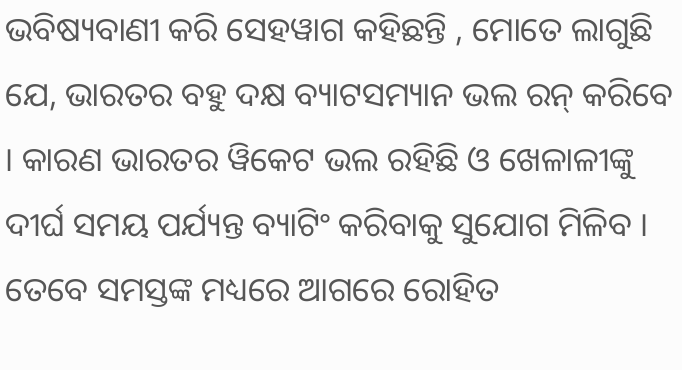ଭବିଷ୍ୟବାଣୀ କରି ସେହୱାଗ କହିଛନ୍ତି , ମୋତେ ଲାଗୁଛି ଯେ, ଭାରତର ବହୁ ଦକ୍ଷ ବ୍ୟାଟସମ୍ୟାନ ଭଲ ରନ୍ କରିବେ । କାରଣ ଭାରତର ୱିକେଟ ଭଲ ରହିଛି ଓ ଖେଳାଳୀଙ୍କୁ ଦୀର୍ଘ ସମୟ ପର୍ଯ୍ୟନ୍ତ ବ୍ୟାଟିଂ କରିବାକୁ ସୁଯୋଗ ମିଳିବ । ତେବେ ସମସ୍ତଙ୍କ ମଧ୍ୟରେ ଆଗରେ ରୋହିତ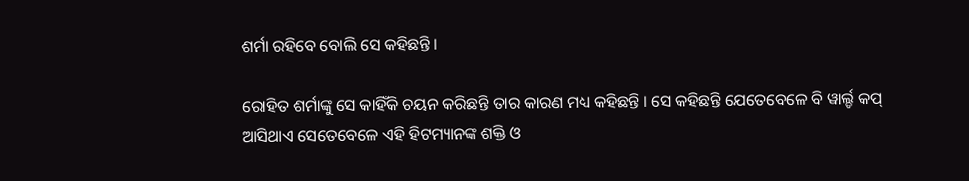ଶର୍ମା ରହିବେ ବୋଲି ସେ କହିଛନ୍ତି ।

ରୋହିତ ଶର୍ମାଙ୍କୁ ସେ କାହିଁକି ଚୟନ କରିଛନ୍ତି ତାର କାରଣ ମଧ୍ୟ କହିଛନ୍ତି । ସେ କହିଛନ୍ତି ଯେତେବେଳେ ବି ୱାର୍ଲ୍ଡ କପ୍ ଆସିଥାଏ ସେତେବେଳେ ଏହି ହିଟମ୍ୟାନଙ୍କ ଶକ୍ତି ଓ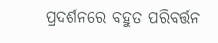ପ୍ରଦର୍ଶନରେ ବହୁତ ପରିବର୍ତ୍ତନ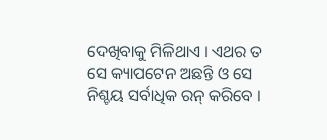ଦେଖିବାକୁ ମିଳିଥାଏ । ଏଥର ତ ସେ କ୍ୟାପଟେନ ଅଛନ୍ତି ଓ ସେ ନିଶ୍ଚୟ ସର୍ବାଧିକ ରନ୍ କରିବେ ।